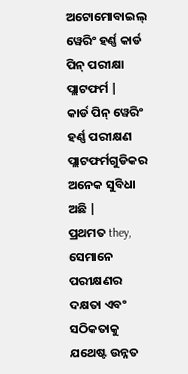ଅଟୋମୋବାଇଲ୍ ୱେରିଂ ହର୍ଣ୍ଣ କାର୍ଡ ପିନ୍ ପରୀକ୍ଷା ପ୍ଲାଟଫର୍ମ |
କାର୍ଡ ପିନ୍ ୱେରିଂ ହର୍ଣ୍ଣ ପରୀକ୍ଷଣ ପ୍ଲାଟଫର୍ମଗୁଡିକର ଅନେକ ସୁବିଧା ଅଛି |
ପ୍ରଥମତ they, ସେମାନେ ପରୀକ୍ଷଣର ଦକ୍ଷତା ଏବଂ ସଠିକତାକୁ ଯଥେଷ୍ଟ ଉନ୍ନତ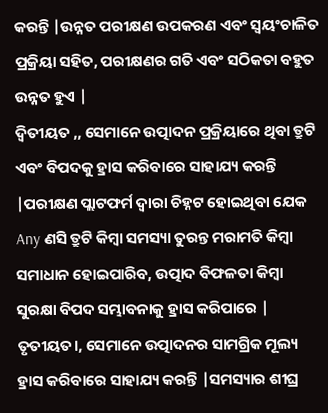କରନ୍ତି |ଉନ୍ନତ ପରୀକ୍ଷଣ ଉପକରଣ ଏବଂ ସ୍ୱୟଂଚାଳିତ ପ୍ରକ୍ରିୟା ସହିତ, ପରୀକ୍ଷଣର ଗତି ଏବଂ ସଠିକତା ବହୁତ ଉନ୍ନତ ହୁଏ |
ଦ୍ୱିତୀୟତ ,, ସେମାନେ ଉତ୍ପାଦନ ପ୍ରକ୍ରିୟାରେ ଥିବା ତ୍ରୁଟି ଏବଂ ବିପଦକୁ ହ୍ରାସ କରିବାରେ ସାହାଯ୍ୟ କରନ୍ତି |ପରୀକ୍ଷଣ ପ୍ଲାଟଫର୍ମ ଦ୍ୱାରା ଚିହ୍ନଟ ହୋଇଥିବା ଯେକ Any ଣସି ତ୍ରୁଟି କିମ୍ବା ସମସ୍ୟା ତୁରନ୍ତ ମରାମତି କିମ୍ବା ସମାଧାନ ହୋଇପାରିବ, ଉତ୍ପାଦ ବିଫଳତା କିମ୍ବା ସୁରକ୍ଷା ବିପଦ ସମ୍ଭାବନାକୁ ହ୍ରାସ କରିପାରେ |
ତୃତୀୟତ।, ସେମାନେ ଉତ୍ପାଦନର ସାମଗ୍ରିକ ମୂଲ୍ୟ ହ୍ରାସ କରିବାରେ ସାହାଯ୍ୟ କରନ୍ତି |ସମସ୍ୟାର ଶୀଘ୍ର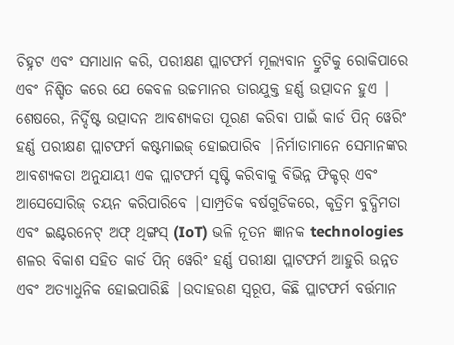ଚିହ୍ନଟ ଏବଂ ସମାଧାନ କରି, ପରୀକ୍ଷଣ ପ୍ଲାଟଫର୍ମ ମୂଲ୍ୟବାନ ତ୍ରୁଟିକୁ ରୋକିପାରେ ଏବଂ ନିଶ୍ଚିତ କରେ ଯେ କେବଳ ଉଚ୍ଚମାନର ତାରଯୁକ୍ତ ହର୍ଣ୍ଣ ଉତ୍ପାଦନ ହୁଏ |
ଶେଷରେ, ନିର୍ଦ୍ଦିଷ୍ଟ ଉତ୍ପାଦନ ଆବଶ୍ୟକତା ପୂରଣ କରିବା ପାଇଁ କାର୍ଡ ପିନ୍ ୱେରିଂ ହର୍ଣ୍ଣ ପରୀକ୍ଷଣ ପ୍ଲାଟଫର୍ମ କଷ୍ଟମାଇଜ୍ ହୋଇପାରିବ |ନିର୍ମାତାମାନେ ସେମାନଙ୍କର ଆବଶ୍ୟକତା ଅନୁଯାୟୀ ଏକ ପ୍ଲାଟଫର୍ମ ସୃଷ୍ଟି କରିବାକୁ ବିଭିନ୍ନ ଫିକ୍ଚର୍ ଏବଂ ଆସେସୋରିଜ୍ ଚୟନ କରିପାରିବେ |ସାମ୍ପ୍ରତିକ ବର୍ଷଗୁଡିକରେ, କୃତ୍ରିମ ବୁଦ୍ଧିମତା ଏବଂ ଇଣ୍ଟରନେଟ୍ ଅଫ୍ ଥିଙ୍ଗସ୍ (IoT) ଭଳି ନୂତନ ଜ୍ଞାନକ technologies ଶଳର ବିକାଶ ସହିତ କାର୍ଡ ପିନ୍ ୱେରିଂ ହର୍ଣ୍ଣ ପରୀକ୍ଷା ପ୍ଲାଟଫର୍ମ ଆହୁରି ଉନ୍ନତ ଏବଂ ଅତ୍ୟାଧୁନିକ ହୋଇପାରିଛି |ଉଦାହରଣ ସ୍ୱରୂପ, କିଛି ପ୍ଲାଟଫର୍ମ ବର୍ତ୍ତମାନ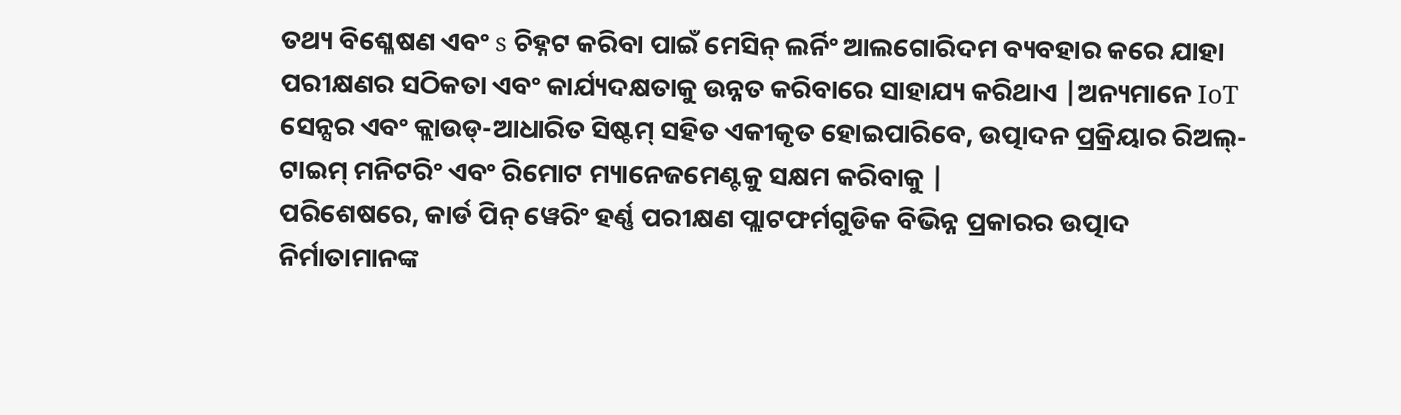ତଥ୍ୟ ବିଶ୍ଳେଷଣ ଏବଂ s ଚିହ୍ନଟ କରିବା ପାଇଁ ମେସିନ୍ ଲର୍ନିଂ ଆଲଗୋରିଦମ ବ୍ୟବହାର କରେ ଯାହା ପରୀକ୍ଷଣର ସଠିକତା ଏବଂ କାର୍ଯ୍ୟଦକ୍ଷତାକୁ ଉନ୍ନତ କରିବାରେ ସାହାଯ୍ୟ କରିଥାଏ |ଅନ୍ୟମାନେ IoT ସେନ୍ସର ଏବଂ କ୍ଲାଉଡ୍-ଆଧାରିତ ସିଷ୍ଟମ୍ ସହିତ ଏକୀକୃତ ହୋଇପାରିବେ, ଉତ୍ପାଦନ ପ୍ରକ୍ରିୟାର ରିଅଲ୍-ଟାଇମ୍ ମନିଟରିଂ ଏବଂ ରିମୋଟ ମ୍ୟାନେଜମେଣ୍ଟକୁ ସକ୍ଷମ କରିବାକୁ |
ପରିଶେଷରେ, କାର୍ଡ ପିନ୍ ୱେରିଂ ହର୍ଣ୍ଣ ପରୀକ୍ଷଣ ପ୍ଲାଟଫର୍ମଗୁଡିକ ବିଭିନ୍ନ ପ୍ରକାରର ଉତ୍ପାଦ ନିର୍ମାତାମାନଙ୍କ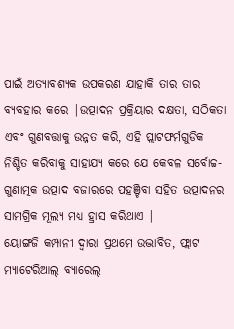ପାଇଁ ଅତ୍ୟାବଶ୍ୟକ ଉପକରଣ ଯାହାକି ତାର ତାର ବ୍ୟବହାର କରେ |ଉତ୍ପାଦନ ପ୍ରକ୍ରିୟାର ଦକ୍ଷତା, ସଠିକତା ଏବଂ ଗୁଣବତ୍ତାକୁ ଉନ୍ନତ କରି, ଏହି ପ୍ଲାଟଫର୍ମଗୁଡିକ ନିଶ୍ଚିତ କରିବାକୁ ସାହାଯ୍ୟ କରେ ଯେ କେବଳ ସର୍ବୋଚ୍ଚ-ଗୁଣାତ୍ମକ ଉତ୍ପାଦ ବଜାରରେ ପହଞ୍ଚିବା ସହିତ ଉତ୍ପାଦନର ସାମଗ୍ରିକ ମୂଲ୍ୟ ମଧ୍ୟ ହ୍ରାସ କରିଥାଏ |
ୟୋଙ୍ଗଜି କମ୍ପାନୀ ଦ୍ୱାରା ପ୍ରଥମେ ଉଦ୍ଭାବିତ, ଫ୍ଲାଟ ମ୍ୟାଟେରିଆଲ୍ ବ୍ୟାରେଲ୍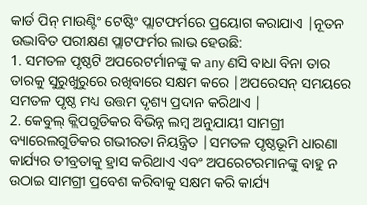କାର୍ଡ ପିନ୍ ମାଉଣ୍ଟିଂ ଟେଷ୍ଟିଂ ପ୍ଲାଟଫର୍ମରେ ପ୍ରୟୋଗ କରାଯାଏ |ନୂତନ ଉଦ୍ଭାବିତ ପରୀକ୍ଷଣ ପ୍ଲାଟଫର୍ମର ଲାଭ ହେଉଛି:
1. ସମତଳ ପୃଷ୍ଠଟି ଅପରେଟର୍ମାନଙ୍କୁ କ any ଣସି ବାଧା ବିନା ତାର ତାରକୁ ସୁରୁଖୁରୁରେ ରଖିବାରେ ସକ୍ଷମ କରେ |ଅପରେସନ୍ ସମୟରେ ସମତଳ ପୃଷ୍ଠ ମଧ୍ୟ ଉତ୍ତମ ଦୃଶ୍ୟ ପ୍ରଦାନ କରିଥାଏ |
2. କେବୁଲ୍ କ୍ଲିପଗୁଡିକର ବିଭିନ୍ନ ଲମ୍ବ ଅନୁଯାୟୀ ସାମଗ୍ରୀ ବ୍ୟାରେଲଗୁଡିକର ଗଭୀରତା ନିୟନ୍ତ୍ରିତ |ସମତଳ ପୃଷ୍ଠଭୂମି ଧାରଣା କାର୍ଯ୍ୟର ତୀବ୍ରତାକୁ ହ୍ରାସ କରିଥାଏ ଏବଂ ଅପରେଟରମାନଙ୍କୁ ବାହୁ ନ ଉଠାଇ ସାମଗ୍ରୀ ପ୍ରବେଶ କରିବାକୁ ସକ୍ଷମ କରି କାର୍ଯ୍ୟ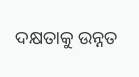ଦକ୍ଷତାକୁ ଉନ୍ନତ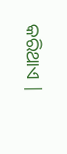କରିଥାଏ |